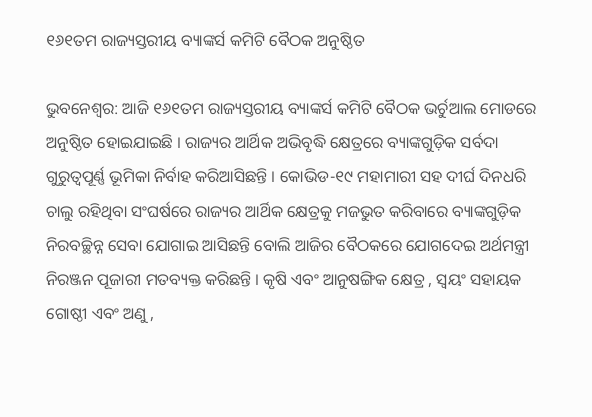୧୬୧ତମ ରାଜ୍ୟସ୍ତରୀୟ ବ୍ୟାଙ୍କର୍ସ କମିଟି ବୈଠକ ଅନୁଷ୍ଠିତ

ଭୁବନେଶ୍ବର: ଆଜି ୧୬୧ତମ ରାଜ୍ୟସ୍ତରୀୟ ବ୍ୟାଙ୍କର୍ସ କମିଟି ବୈଠକ ଭର୍ଚୁଆଲ ମୋଡରେ ଅନୁଷ୍ଠିତ ହୋଇଯାଇଛି । ରାଜ୍ୟର ଆର୍ଥିକ ଅଭିବୃଦ୍ଧି କ୍ଷେତ୍ରରେ ବ୍ୟାଙ୍କଗୁଡ଼ିକ ସର୍ବଦା ଗୁରୁତ୍ଵପୂର୍ଣ୍ଣ ଭୂମିକା ନିର୍ବାହ କରିଆସିଛନ୍ତି । କୋଭିଡ-୧୯ ମହାମାରୀ ସହ ଦୀର୍ଘ ଦିନଧରି ଚାଲୁ ରହିଥିବା ସଂଘର୍ଷରେ ରାଜ୍ୟର ଆର୍ଥିକ କ୍ଷେତ୍ରକୁ ମଜଭୁତ କରିବାରେ ବ୍ୟାଙ୍କଗୁଡ଼ିକ ନିରବଚ୍ଛିନ୍ନ ସେବା ଯୋଗାଇ ଆସିଛନ୍ତି ବୋଲି ଆଜିର ବୈଠକରେ ଯୋଗଦେଇ ଅର୍ଥମନ୍ତ୍ରୀ ନିରଞ୍ଜନ ପୂଜାରୀ ମତବ୍ୟକ୍ତ କରିଛନ୍ତି । କୃଷି ଏବଂ ଆନୁଷଙ୍ଗିକ କ୍ଷେତ୍ର , ସ୍ବୟଂ ସହାୟକ ଗୋଷ୍ଠୀ ଏବଂ ଅଣୁ ,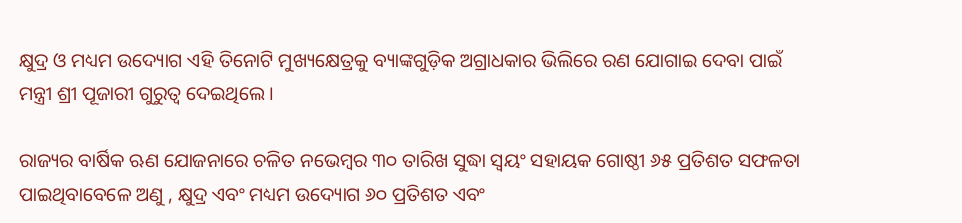କ୍ଷୁଦ୍ର ଓ ମଧ୍ୟମ ଉଦ୍ୟୋଗ ଏହି ତିନୋଟି ମୁଖ୍ୟକ୍ଷେତ୍ରକୁ ବ୍ୟାଙ୍କଗୁଡ଼ିକ ଅଗ୍ରାଧକାର ଭିଲିରେ ରଣ ଯୋଗାଇ ଦେବା ପାଇଁ ମନ୍ତ୍ରୀ ଶ୍ରୀ ପୂଜାରୀ ଗୁରୁତ୍ୱ ଦେଇଥିଲେ ।

ରାଜ୍ୟର ବାର୍ଷିକ ଋଣ ଯୋଜନାରେ ଚଳିତ ନଭେମ୍ବର ୩୦ ତାରିଖ ସୁଦ୍ଧା ସ୍ଵୟଂ ସହାୟକ ଗୋଷ୍ଠୀ ୬୫ ପ୍ରତିଶତ ସଫଳତା ପାଇଥିବାବେଳେ ଅଣୁ , କ୍ଷୁଦ୍ର ଏବଂ ମଧ୍ୟମ ଉଦ୍ୟୋଗ ୬୦ ପ୍ରତିଶତ ଏବଂ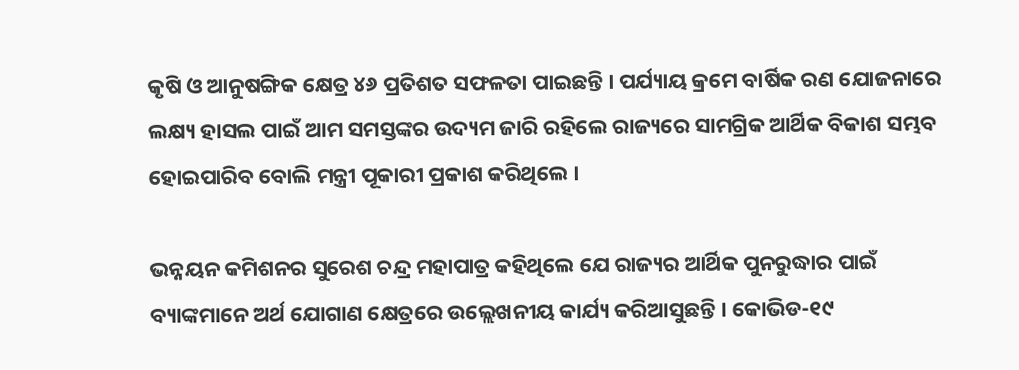କୃଷି ଓ ଆନୁଷଙ୍ଗିକ କ୍ଷେତ୍ର ୪୬ ପ୍ରତିଶତ ସଫଳତା ପାଇଛନ୍ତି । ପର୍ଯ୍ୟାୟ କ୍ରମେ ବାର୍ଷିକ ରଣ ଯୋଜନାରେ ଲକ୍ଷ୍ୟ ହାସଲ ପାଇଁ ଆମ ସମସ୍ତଙ୍କର ଉଦ୍ୟମ ଜାରି ରହିଲେ ରାଜ୍ୟରେ ସାମଗ୍ରିକ ଆର୍ଥିକ ବିକାଶ ସମ୍ଭବ ହୋଇପାରିବ ବୋଲି ମନ୍ତ୍ରୀ ପୂକାରୀ ପ୍ରକାଶ କରିଥିଲେ ।

ଭନ୍ନୟନ କମିଶନର ସୁରେଶ ଚନ୍ଦ୍ର ମହାପାତ୍ର କହିଥିଲେ ଯେ ରାଜ୍ୟର ଆର୍ଥିକ ପୁନରୁଦ୍ଧାର ପାଇଁ ବ୍ୟାଙ୍କମାନେ ଅର୍ଥ ଯୋଗାଣ କ୍ଷେତ୍ରରେ ଉଲ୍ଲେଖନୀୟ କାର୍ଯ୍ୟ କରିଆସୁଛନ୍ତି । କୋଭିଡ-୧୯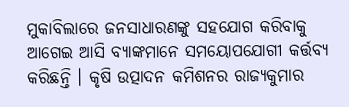ମୁକାବିଲାରେ ଜନସାଧାରଣଙ୍କୁ ସହଯୋଗ କରିବାକୁ ଆଗେଇ ଆସି ବ୍ୟାଙ୍କମାନେ ସମୟୋପଯୋଗୀ କର୍ତ୍ତବ୍ୟ କରିଛନ୍ତି । କୃଷି ଉତ୍ପାଦନ କମିଶନର ରାଜ୍ୟକୁମାର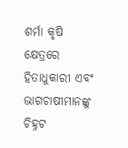ଶର୍ମା କୃଷି କ୍ଷେତ୍ରରେ ହିତାଧୁକାରୀ ଏବଂ ଭାଗଚାଷୀମାନଙ୍କୁ ଚିହ୍ନଟ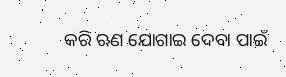କରି ଋଣ ଯୋଗାଇ ଦେବା ପାଇଁ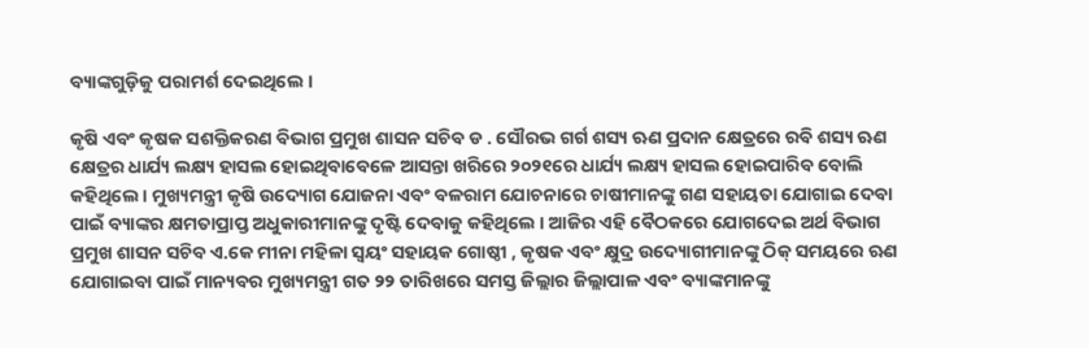ବ୍ୟାଙ୍କଗୁଡ଼ିକୁ ପରାମର୍ଶ ଦେଇଥିଲେ ।

କୃଷି ଏବଂ କୃଷକ ସଶକ୍ତିକରଣ ବିଭାଗ ପ୍ରମୁଖ ଶାସନ ସଚିବ ଡ . ସୌରଭ ଗର୍ଗ ଶସ୍ୟ ଋଣ ପ୍ରଦାନ କ୍ଷେତ୍ରରେ ରବି ଶସ୍ୟ ଋଣ କ୍ଷେତ୍ରର ଧାର୍ଯ୍ୟ ଲକ୍ଷ୍ୟ ହାସଲ ହୋଇଥିବାବେଳେ ଆସନ୍ତା ଖରିରେ ୨୦୨୧ରେ ଧାର୍ଯ୍ୟ ଲକ୍ଷ୍ୟ ହାସଲ ହୋଇପାରିବ ବୋଲି କହିଥିଲେ । ମୁଖ୍ୟମନ୍ତ୍ରୀ କୃଷି ଉଦ୍ୟୋଗ ଯୋଜନା ଏବଂ ବଳରାମ ଯୋଚନାରେ ଚାଷୀମାନଙ୍କୁ ଗଣ ସହାୟତା ଯୋଗାଇ ଦେବା ପାଇଁ ବ୍ୟାଙ୍କର କ୍ଷମତାପ୍ରାପ୍ତ ଅଧୁକାରୀମାନଙ୍କୁ ଦୃଷ୍ଟି ଦେବାକୁ କହିଥିଲେ । ଆଜିର ଏହି ବୈଠକରେ ଯୋଗଦେଇ ଅର୍ଥ ବିଭାଗ ପ୍ରମୁଖ ଶାସନ ସଚିବ ଏ.କେ ମୀନା ମହିଳା ସ୍ଵୟଂ ସହାୟକ ଗୋଷ୍ଠୀ , କୃଷକ ଏବଂ କ୍ଷୁଦ୍ର ଉଦ୍ୟୋଗୀମାନଙ୍କୁ ଠିକ୍ ସମୟରେ ଋଣ ଯୋଗାଇବା ପାଇଁ ମାନ୍ୟବର ମୁଖ୍ୟମନ୍ତ୍ରୀ ଗତ ୨୨ ତାରିଖରେ ସମସ୍ତ ଜିଲ୍ଲାର ଜିଲ୍ଲାପାଳ ଏବଂ ବ୍ୟାଙ୍କମାନଙ୍କୁ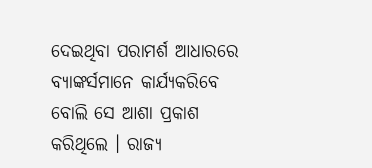ଦେଇଥିବା ପରାମର୍ଶ ଆଧାରରେ ବ୍ୟାଙ୍କର୍ସମାନେ କାର୍ଯ୍ୟକରିବେ ବୋଲି ସେ ଆଶା ପ୍ରକାଶ କରିଥିଲେ । ରାଜ୍ୟ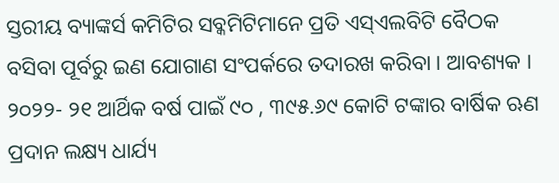ସ୍ତରୀୟ ବ୍ୟାଙ୍କର୍ସ କମିଟିର ସବ୍କମିଟିମାନେ ପ୍ରତି ଏସ୍‌ଏଲବିଟି ବୈଠକ ବସିବା ପୂର୍ବରୁ ଇଣ ଯୋଗାଣ ସଂପର୍କରେ ତଦାରଖ କରିବା । ଆବଶ୍ୟକ । ୨୦୨୨- ୨୧ ଆର୍ଥିକ ବର୍ଷ ପାଇଁ ୯୦ , ୩୯୫.୬୯ କୋଟି ଟଙ୍କାର ବାର୍ଷିକ ଋଣ ପ୍ରଦାନ ଲକ୍ଷ୍ୟ ଧାର୍ଯ୍ୟ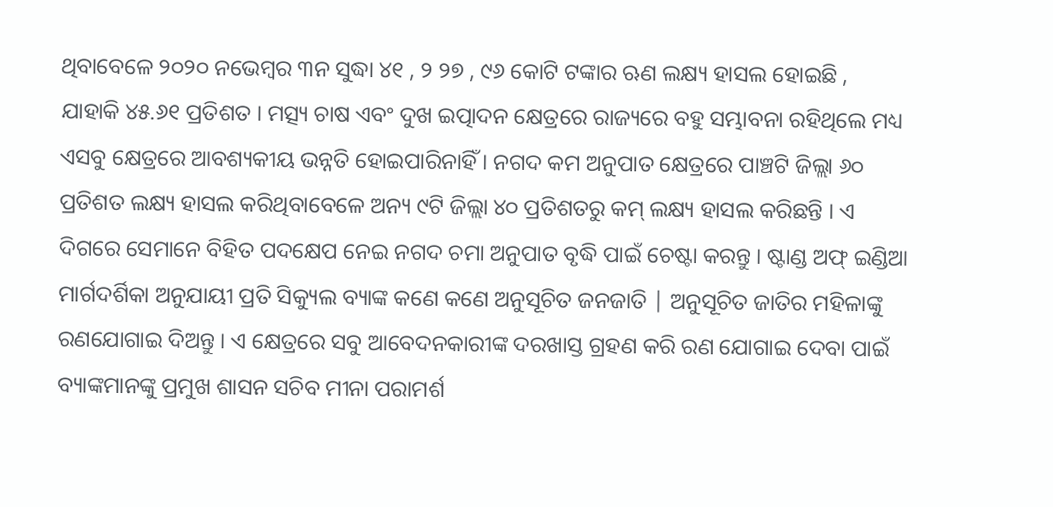ଥିବାବେଳେ ୨୦୨୦ ନଭେମ୍ବର ୩ନ ସୁଦ୍ଧା ୪୧ , ୨ ୨୭ , ୯୬ କୋଟି ଟଙ୍କାର ଋଣ ଲକ୍ଷ୍ୟ ହାସଲ ହୋଇଛି , ଯାହାକି ୪୫.୬୧ ପ୍ରତିଶତ । ମତ୍ସ୍ୟ ଚାଷ ଏବଂ ଦୁଖ ଇତ୍ପାଦନ କ୍ଷେତ୍ରରେ ରାଜ୍ୟରେ ବହୁ ସମ୍ଭାବନା ରହିଥିଲେ ମଧ୍ୟ ଏସବୁ କ୍ଷେତ୍ରରେ ଆବଶ୍ୟକୀୟ ଭନ୍ନତି ହୋଇପାରିନାହିଁ । ନଗଦ କମ ଅନୁପାତ କ୍ଷେତ୍ରରେ ପାଞ୍ଚଟି ଜିଲ୍ଲା ୬୦ ପ୍ରତିଶତ ଲକ୍ଷ୍ୟ ହାସଲ କରିଥିବାବେଳେ ଅନ୍ୟ ୯ଟି ଜିଲ୍ଲା ୪୦ ପ୍ରତିଶତରୁ କମ୍ ଲକ୍ଷ୍ୟ ହାସଲ କରିଛନ୍ତି । ଏ ଦିଗରେ ସେମାନେ ବିହିତ ପଦକ୍ଷେପ ନେଇ ନଗଦ ଚମା ଅନୁପାତ ବୃଦ୍ଧି ପାଇଁ ଚେଷ୍ଟା କରନ୍ତୁ । ଷ୍ଟାଣ୍ଡ ଅଫ୍ ଇଣ୍ଡିଆ ମାର୍ଗଦର୍ଶିକା ଅନୁଯାୟୀ ପ୍ରତି ସିକ୍ୟୁଲ ବ୍ୟାଙ୍କ କଣେ କଣେ ଅନୁସୂଚିତ ଜନଜାତି | ଅନୁସୂଚିତ ଜାତିର ମହିଳାଙ୍କୁ ରଣଯୋଗାଇ ଦିଅନ୍ତୁ । ଏ କ୍ଷେତ୍ରରେ ସବୁ ଆବେଦନକାରୀଙ୍କ ଦରଖାସ୍ତ ଗ୍ରହଣ କରି ରଣ ଯୋଗାଇ ଦେବା ପାଇଁ ବ୍ୟାଙ୍କମାନଙ୍କୁ ପ୍ରମୁଖ ଶାସନ ସଚିବ ମୀନା ପରାମର୍ଶ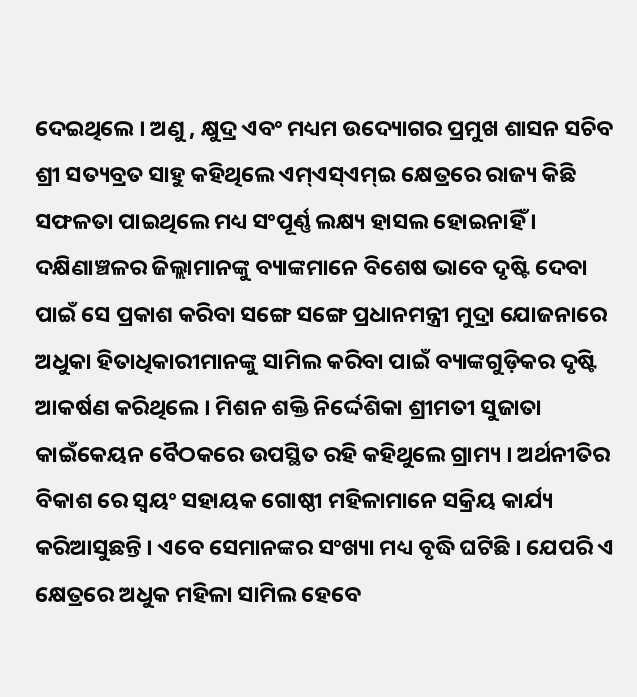ଦେଇଥିଲେ । ଅଣୁ , କ୍ଷୁଦ୍ର ଏବଂ ମଧ୍ୟମ ଉଦ୍ୟୋଗର ପ୍ରମୁଖ ଶାସନ ସଚିବ ଶ୍ରୀ ସତ୍ୟବ୍ରତ ସାହୁ କହିଥିଲେ ଏମ୍‌ଏସ୍‌ଏମ୍‌ଇ କ୍ଷେତ୍ରରେ ରାଜ୍ୟ କିଛି ସଫଳତା ପାଇଥିଲେ ମଧ୍ୟ ସଂପୂର୍ଣ୍ଣ ଲକ୍ଷ୍ୟ ହାସଲ ହୋଇନାହିଁ । ଦକ୍ଷିଣାଞ୍ଚଳର ଜିଲ୍ଲାମାନଙ୍କୁ ବ୍ୟାଙ୍କମାନେ ବିଶେଷ ଭାବେ ଦୃଷ୍ଟି ଦେବା ପାଇଁ ସେ ପ୍ରକାଶ କରିବା ସଙ୍ଗେ ସଙ୍ଗେ ପ୍ରଧାନମନ୍ତ୍ରୀ ମୁଦ୍ରା ଯୋଜନାରେ ଅଧୁକା ହିତାଧିକାରୀମାନଙ୍କୁ ସାମିଲ କରିବା ପାଇଁ ବ୍ୟାଙ୍କଗୁଡ଼ିକର ଦୃଷ୍ଟି ଆକର୍ଷଣ କରିଥିଲେ । ମିଶନ ଶକ୍ତି ନିର୍ଦ୍ଦେଶିକା ଶ୍ରୀମତୀ ସୁଜାତା କାଇଁକେୟନ ବୈଠକରେ ଉପସ୍ଥିତ ରହି କହିଥୁଲେ ଗ୍ରାମ୍ୟ । ଅର୍ଥନୀତିର ବିକାଶ ରେ ସ୍ଵୟଂ ସହାୟକ ଗୋଷ୍ଠୀ ମହିଳାମାନେ ସକ୍ରିୟ କାର୍ଯ୍ୟ କରିଆସୁଛନ୍ତି । ଏବେ ସେମାନଙ୍କର ସଂଖ୍ୟା ମଧ୍ୟ ବୃଦ୍ଧି ଘଟିଛି । ଯେପରି ଏ କ୍ଷେତ୍ରରେ ଅଧୁକ ମହିଳା ସାମିଲ ହେବେ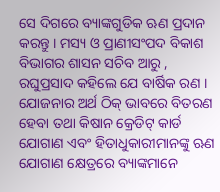ସେ ଦିଗରେ ବ୍ୟାଙ୍କଗୁଡିକ ଋଣ ପ୍ରଦାନ କରନ୍ତୁ । ମସ୍ୟ ଓ ପ୍ରାଣୀସଂପଦ ବିକାଶ ବିଭାଗର ଶାସନ ସଚିବ ଆରୁ , ରଘୁପ୍ରସାଦ କହିଲେ ଯେ ବାର୍ଷିକ ରଣ । ଯୋଜନାର ଅର୍ଥ ଠିକ୍ ଭାବରେ ବିତରଣ ହେବା ତଥା କିଷାନ କ୍ରେଡିଟ୍ କାର୍ଡ ଯୋଗାଣ ଏବଂ ହିତାଧୁକାରୀମାନଙ୍କୁ ଋଣ ଯୋଗାଣ କ୍ଷେତ୍ରରେ ବ୍ୟାଙ୍କମାନେ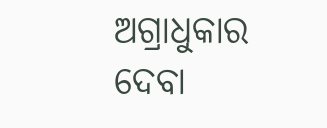ଅଗ୍ରାଧୁକାର ଦେବା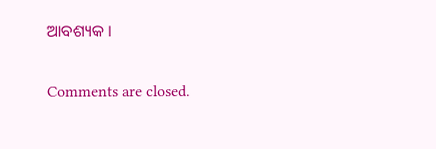ଆବଶ୍ୟକ ।

Comments are closed.